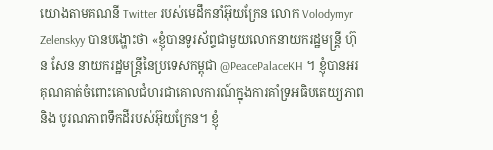យោងតាមគណនី Twitter របស់មេដឹកនាំអ៊ុយក្រែន លោក Volodymyr Zelenskyy បានបង្ហោះថា «ខ្ញុំបានទូរស័ព្ទជាមួយលោកនាយករដ្ឋមន្រ្តី ហ៊ុន សែន នាយករដ្ឋមន្រ្តីនៃប្រទេសកម្ពុជា @PeacePalaceKH ។ ខ្ញុំបានអរគុណគាត់ចំពោះគោលជំហរជាគោលការណ៍ក្នុងការគាំទ្រអធិបតេយ្យភាព និង បូរណភាពទឹកដីរបស់អ៊ុយក្រែន។ ខ្ញុំ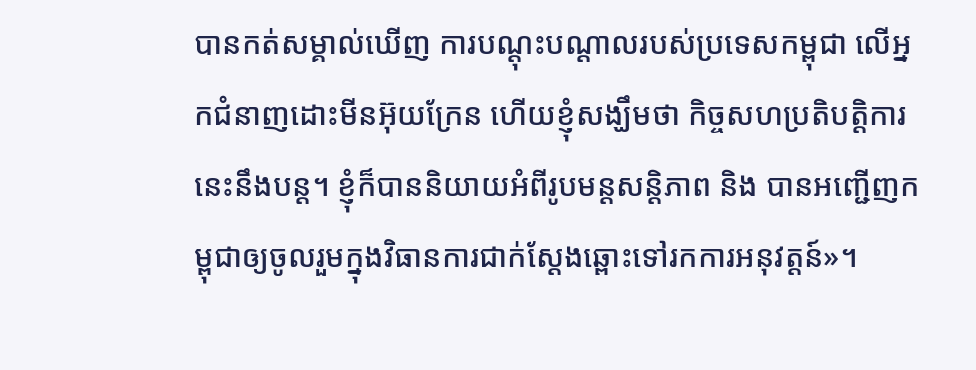បានកត់សម្គាល់ឃើញ ការបណ្ដុះបណ្ដាលរបស់ប្រទេសកម្ពុជា លើអ្នកជំនាញដោះមីនអ៊ុយក្រែន ហើយខ្ញុំសង្ឃឹមថា កិច្ចសហប្រតិបត្តិការនេះនឹងបន្ដ។ ខ្ញុំក៏បាននិយាយអំពីរូបមន្ដសន្ដិភាព និង បានអញ្ជើញកម្ពុជាឲ្យចូលរួមក្នុងវិធានការជាក់ស្ដែងឆ្ពោះទៅរកការអនុវត្តន៍»។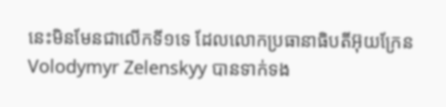នេះមិនមែនជាលើកទី១ទេ ដែលលោកប្រធានាធិបតីអ៊ុយក្រែន Volodymyr Zelenskyy បានទាក់ទង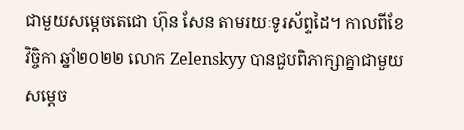ជាមួយសម្ដេចតេជោ ហ៊ុន សែន តាមរយៈទូរស័ព្ទដៃ។ កាលពីខែ វិច្ចិកា ឆ្នាំ២០២២ លោក Zelenskyy បានជួបពិភាក្សាគ្នាជាមួយសម្ដេច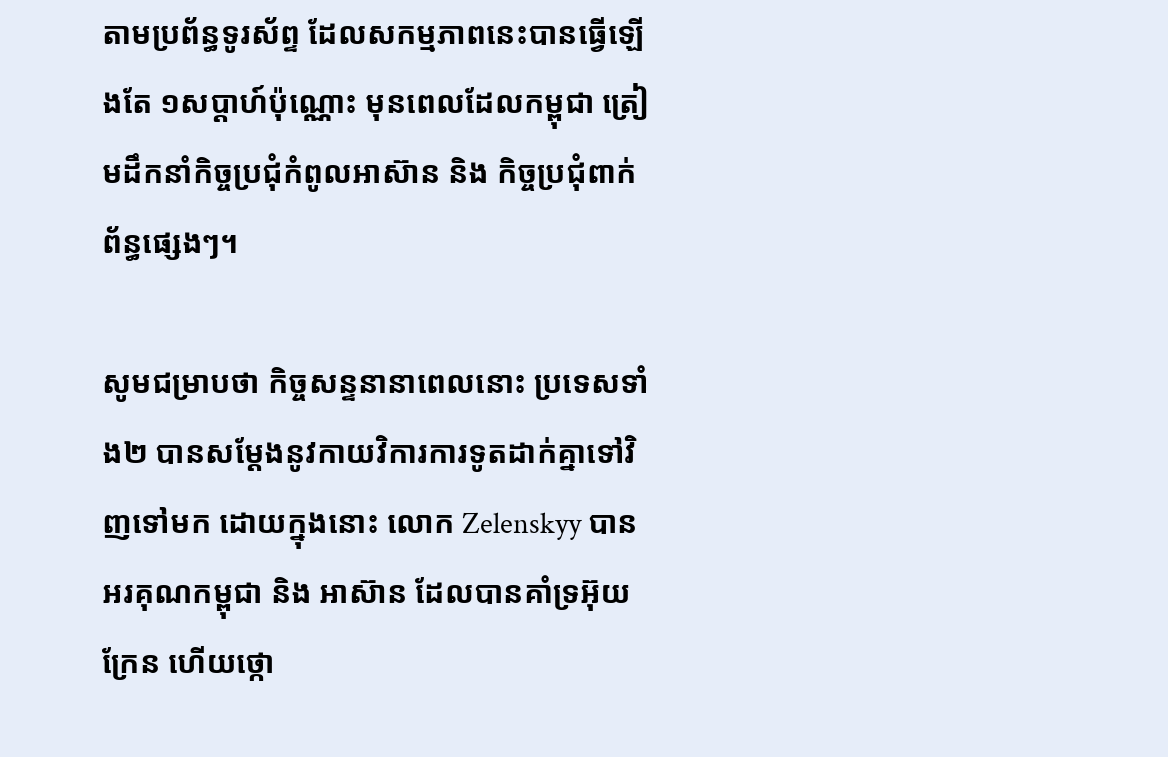តាមប្រព័ន្ធទូរស័ព្ទ ដែលសកម្មភាពនេះបានធ្វើឡើងតែ ១សប្ដាហ៍ប៉ុណ្ណោះ មុនពេលដែលកម្ពុជា ត្រៀមដឹកនាំកិច្ចប្រជុំកំពូលអាស៊ាន និង កិច្ចប្រជុំពាក់ព័ន្ធផ្សេងៗ។

សូមជម្រាបថា កិច្ចសន្ទនានាពេលនោះ ប្រទេសទាំង២ បានសម្ដែងនូវកាយវិការការទូតដាក់គ្នាទៅវិញទៅមក ដោយក្នុងនោះ លោក Zelenskyy បានអរគុណកម្ពុជា និង អាស៊ាន ដែលបានគាំទ្រអ៊ុយក្រែន ហើយថ្កោ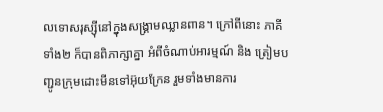លទោសរុស្ស៊ីនៅក្នុងសង្រ្គាមឈ្លានពាន។ ក្រៅពីនោះ ភាគីទាំង២ ក៏បានពិភាក្សាគ្នា អំពីចំណាប់អារម្មណ៍ និង ត្រៀមបញ្ជូនក្រុមដោះមីនទៅអ៊ុយក្រែន រួមទាំងមានការ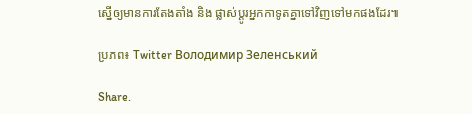ស្នើឲ្យមានការតែងតាំង និង ផ្លាស់ប្ដូរអ្នកកាទូតគ្នាទៅវិញទៅមកផងដែរ៕

ប្រភព៖ Twitter Володимир Зеленський

Share.